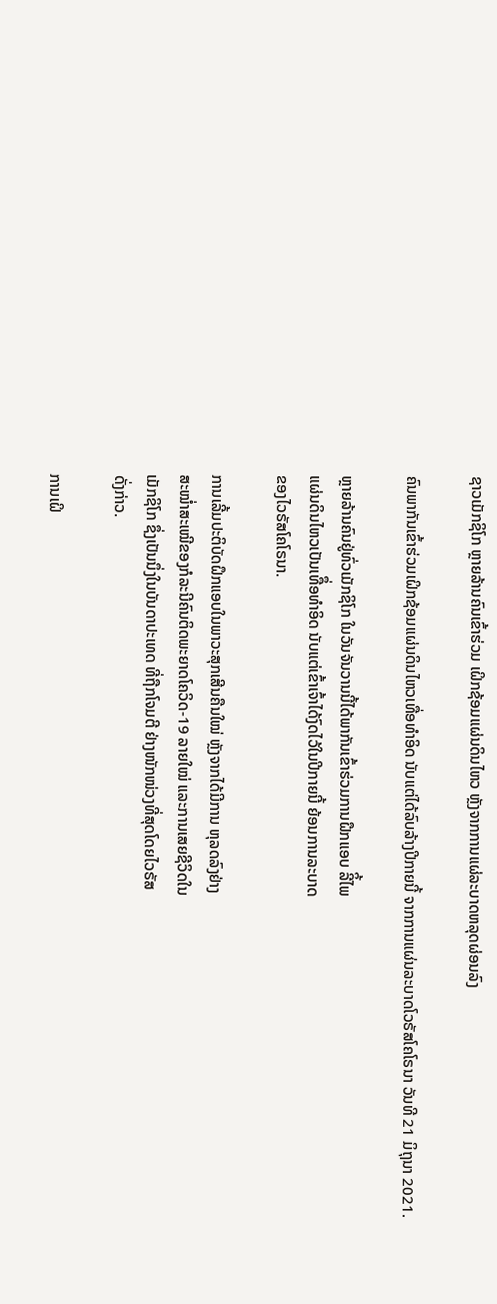ຊາວເມັກຊິໂກ ຫຼາຍລ້ານຄົນເຂົ້າຮ່ວມ ເຝິກຊ້ອມແຜ່ນດິນໄຫວ ຫຼັງຈາກການແຜ່ລະບາດຫລຸດຜ່ອນລົງ

ຄົນພາກັນເຂົ້າຮ່ວມເຝິກຊ້ອມແຜ່ນດິນໄຫວເທື່ອທຳອິດ ນັບແຕ່ໄດ້ລົບລ້າງປີກາຍນີ້ ຈາກການແຜ່ນລະບາດໂວຣັສໂຄໂຣນາ ວັນທີ 21 ມິຖຸນາ 2021.

ຫຼາຍລ້ານຄົນຢູ່ທົ່ວເມັກຊິໂກ ໃນວັນຈັນວານນີ້ໄດ້ພາກັນເຂົ້າຮ່ວມການຝືກແອບ ລີິ້ໄພ
ແຜ່ນດິນໄຫວເປັນເທືຶ່ອທຳອິດ ນັບແຕ່ເຂົ້າເຈົ້າໄດ້ງົດໄວ້ໃນປີກາຍນີ້ ຍ້ອນການລະບາດ
ຂອງໄວຣັສໂຄໂຣນາ.

ການເລີ້ມປະຕິບັດຝຶກແອບໃນພາວະສຸກເສີນຄືນໃໝ່ ຫຼັງຈາກໄດ້ມີການ ຫຸລດລົງຢ່າງ
ສະໝໍ່າສະເໝີຂອງກໍລະນີຄົນຕິດພະຍາດໂຄວິດ-19 ລາຍໃໝ່ ແລະການເສຍຊີວິດໃນ
ເມັກຊິໂກ ຊຶ່ງເປັນນຶ່ງໃນບັນດາປະເທດ ທີ່ຖືກໂຈມຕີ ຢ່າງໜັກໜ່ວງທີ່ສຸດໂດຍໄວຣັສ
ດັ່ງກ່າວ.

ການເຝິ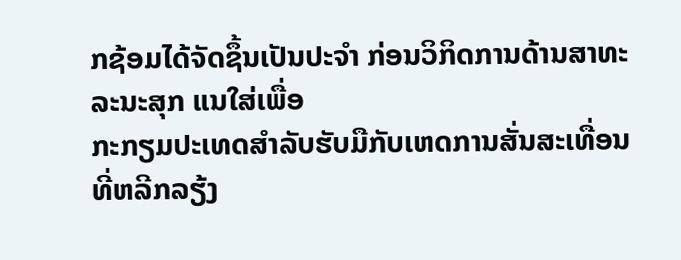ກຊ້ອມໄດ້ຈັດຊຶ້ນເປັນປະຈຳ ກ່ອນວິກິດການດ້ານສາທະລະນະສຸກ ແນໃສ່ເພື່ອ
ກະກຽມປະເທດສໍາລັບຮັບມືກັບເຫດການສັ່ນສະເທື່ອນທີ່ຫລີກລຽ້ງ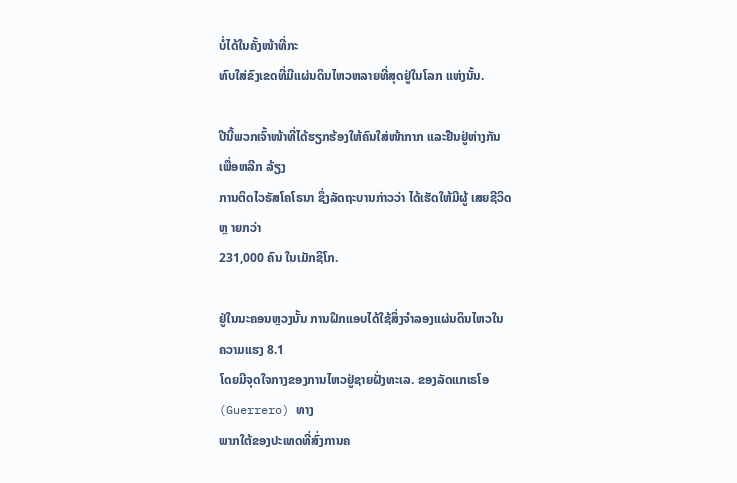ບໍ່ໄດ້ໃນຄັ້ງໜ້າທີ່ກະ
ທົບໃສ່ຂົງເຂດທີ່ມີແຜ່ນດິນໄຫວຫລາຍທີ່ສຸດຢູ່ໃນໂລກ ແຫ່ງນັ້ນ.

ປີນີ້ພວກເຈົ້າໜ້າທີ່ໄດ້ຮຽກຮ້ອງໃຫ້ຄົນໃສ່ໜ້າກາກ ແລະຢືນຢູ່ຫ່າງກັນເພື່ອຫລີກ ລ້ຽງ
ການຕິດໄວຣັສໂຄໂຣນາ ຊຶ່ງລັດຖະບານກ່າວວ່າ ໄດ້ເຮັດໃຫ້ມີຜູ້ ເສຍຊີວິດຫຼ າຍກວ່າ
231,000 ຄົນ ໃນເມັກຊິໂກ.

ຢູ່ໃນນະຄອນຫຼວງນັ້ນ ການຝຶກແອບໄດ້ໃຊ້ສິ່ງຈໍາລອງແຜ່ນດິນໄຫວໃນ ຄວາມແຮງ 8.1
ໂດຍມີຈຸດໃຈກາງຂອງການໄຫວຢູ່ຊາຍຝັ່ງທະເລ. ຂອງລັດແກເຣໂອ (Guerrero) ທາງ
ພາກໃຕ້ຂອງປະເທດທີ່ສົ່ງການຄ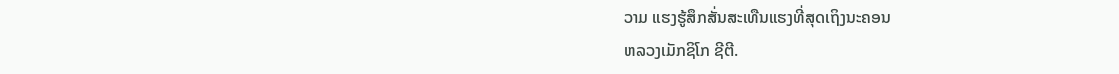ວາມ ແຮງຮູ້ສຶກສັ່ນສະເທືນແຮງທີ່ສຸດເຖິງນະຄອນ
ຫລວງເມັກຊິໂກ ຊີຕີ.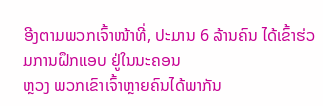ອີງຕາມພວກເຈົ້າໜ້າທີ່, ປະມານ 6 ລ້ານຄົນ ໄດ້ເຂົ້າຮ່ວມການຝຶກແອບ ຢູ່ໃນນະຄອນ
ຫຼວງ ພວກເຂົາເຈົ້າຫຼາຍຄົນໄດ້ພາກັນ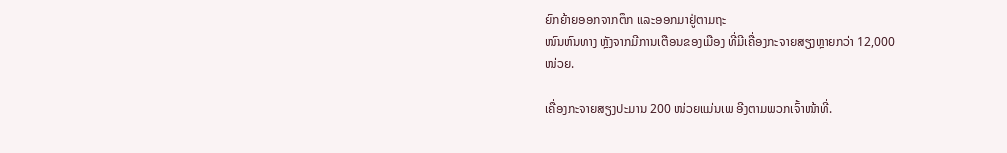ຍົກຍ້າຍອອກຈາກຕຶກ ແລະອອກມາຢູ່ຕາມຖະ
ໜົນຫົນທາງ ຫຼັງຈາກມີການເຕືອນຂອງເມືອງ ທີ່ມີເຄື່ອງກະຈາຍສຽງຫຼາຍກວ່າ 12,000
ໜ່ວຍ.

ເຄື່ອງກະຈາຍສຽງປະມານ 200 ໜ່ວຍແມ່ນເພ ອີງຕາມພວກເຈົ້າໜ້າທີ່.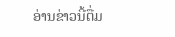ອ່ານຂ່າວນີ້ຕື່ມ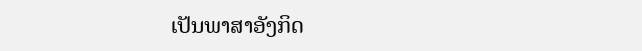ເປັນພາສາອັງກິດ